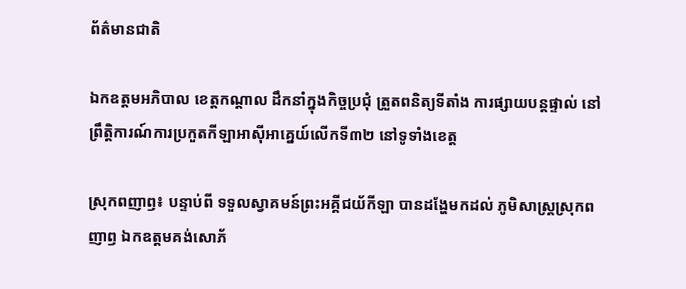ព័ត៌មានជាតិ

ឯកឧត្តមអភិបាល ខេត្តកណ្តាល ដឹកនាំក្នុងកិច្ចប្រជុំ ត្រួតពនិត្យទីតាំង ការផ្សាយបន្តផ្ទាល់ នៅព្រឹត្តិការណ៍ការប្រកួតកីឡាអាស៊ីអាគ្នេយ៍លើកទី៣២ នៅទូទាំងខេត្ត

ស្រុកពញាឭ៖ បន្ទាប់ពី ទទួលស្វាគមន៍ព្រះអគ្គីជយ័កីឡា បានដង្ហែមកដល់ ភូមិសាស្ត្រស្រុកពញាឭ ឯកឧត្តមគង់សោភ័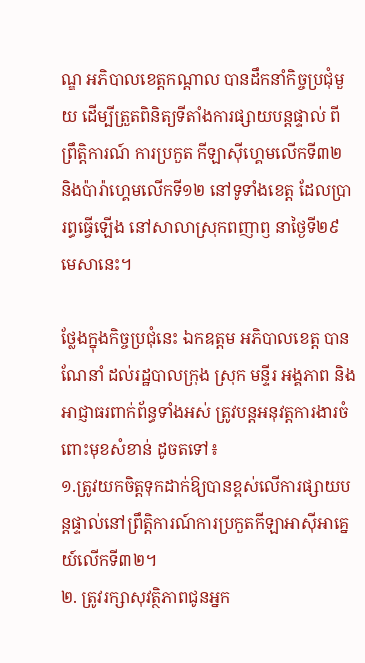ណ្ឌ អភិបាលខេត្តកណ្តាល បានដឹកនាំកិច្ចប្រជុំមួយ ដើម្បីត្រួតពិនិត្យទីតាំងការផ្សាយបន្តផ្ទាល់ ពីព្រឹត្តិការណ៍ ការប្រកួត កីឡាសុីហ្គេមលើកទី៣២ និងប៉ារ៉ាហ្គេមលើកទី១២ នៅទូទាំងខេត្ត ដែលប្រារព្ធធ្វើឡើង នៅសាលាស្រុកពញាឭ នាថ្ងៃទី២៩មេសានេះ។

ថ្លែងក្នុងកិច្ចប្រជុំនេះ ឯកឧត្តម អភិបាលខេត្ត បានណែនាំ ដល់រដ្ឋបាលក្រុង ស្រុក មន្ទីរ អង្គភាព និងអាជ្ញាធរពាក់ព័ន្ធទាំងអស់ ត្រូវបន្តអនុវត្តការងារចំពោះមុខសំខាន់ ដូចតទៅ៖
១.ត្រូវយកចិត្តទុកដាក់ឱ្យបានខ្ពស់លើការផ្សាយបន្តផ្ទាល់នៅព្រឹត្តិការណ៍ការប្រកួតកីឡាអាស៊ីអាគ្នេយ៍លើកទី៣២។
២. ត្រូវរក្សាសុវត្ថិភាពជូនអ្នក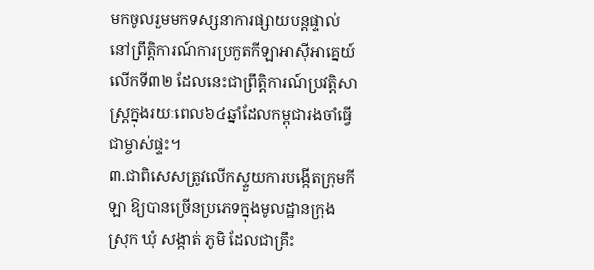មកចូលរួមមកទស្សនាការផ្សាយបន្តផ្ទាល់នៅព្រឹត្តិការណ៍ការប្រកួតកីឡាអាស៊ីអាគ្នេយ៍លើកទី៣២ ដែលនេះជាព្រឹត្តិការណ៍ប្រវត្តិសាស្រ្តក្នុងរយៈពេល៦៤ឆ្នាំដែលកម្ពុជារងចាំធ្វើជាម្ចាស់ផ្ទះ។
៣.ជាពិសេសត្រូវលើកស្ទួយការបង្កើតក្រុមកីឡា ឱ្យបានច្រើនប្រភេទក្នុងមូលដ្ឋានក្រុង ស្រុក ឃុំ សង្កាត់ ភូមិ ដែលជាគ្រឹះ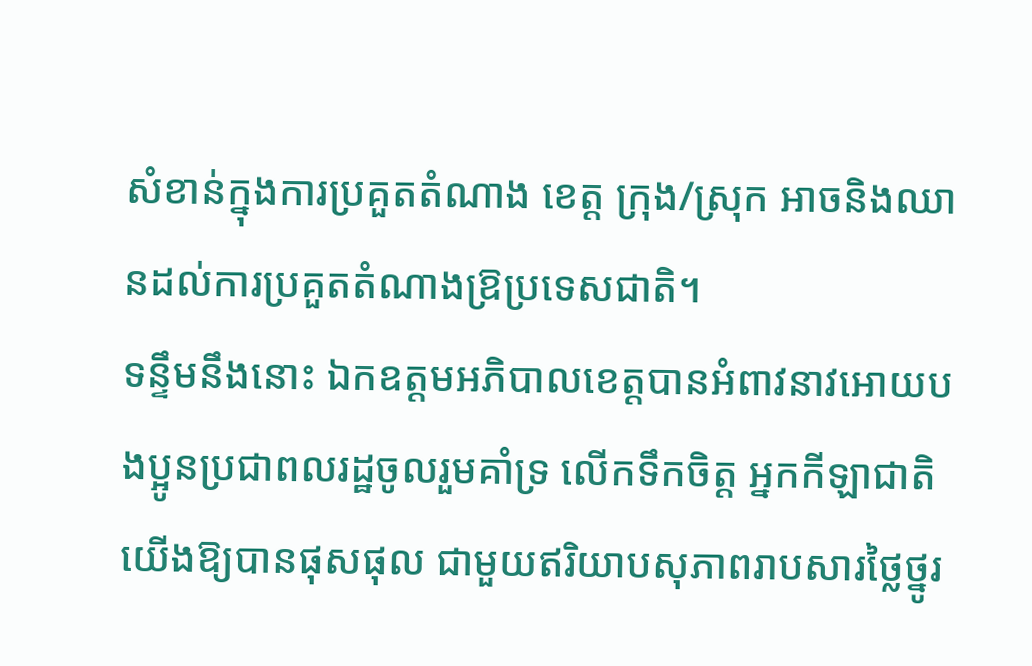សំខាន់ក្នុងការប្រគួតតំណាង ខេត្ត ក្រុង/ស្រុក អាចនិងឈានដល់ការប្រគួតតំណាងឱ្រប្រទេសជាតិ។
ទន្ទឹមនឹងនោះ ឯកឧត្តមអភិបាលខេត្តបានអំពាវនាវអោយបងប្អូនប្រជាពលរដ្ឋចូលរួមគាំទ្រ លើកទឹកចិត្ត អ្នកកីឡាជាតិយើងឱ្យបានផុសផុល ជាមួយឥរិយាបសុភាពរាបសារថ្លៃថ្នូរ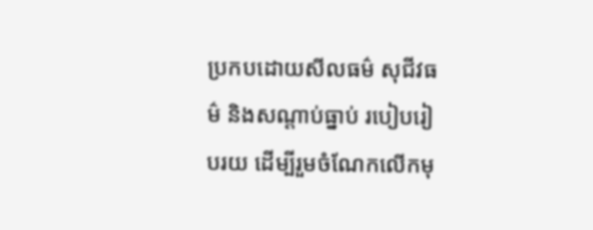ប្រកបដោយសីលធម៌ សុជីវធម៌ និងសណ្តាប់ធ្នាប់ របៀបរៀបរយ ដើម្បីរួមចំណែកលើកមុ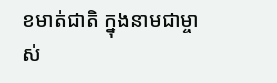ខមាត់ជាតិ ក្នុងនាមជាម្ចាស់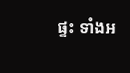ផ្ទះ ទាំងអ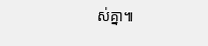ស់គ្នា៕